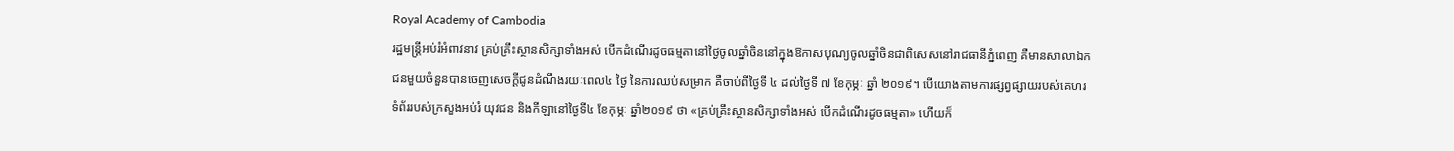Royal Academy of Cambodia
រដ្ឋមន្ត្រីអប់រំអំពាវនាវ គ្រប់គ្រឹះស្ថានសិក្សាទាំងអស់ បើកដំណើរដូចធម្មតានៅថ្ងៃចូលឆ្នាំចិននៅក្នុងឱកាសបុណ្យចូលឆ្នាំចិនជាពិសេសនៅរាជធានីភ្នំពេញ គឺមានសាលាឯកជនមួយចំនួនបានចេញសេចក្តីជូនដំណឹងរយៈពេល៤ ថ្ងៃ នៃការឈប់សម្រាក គឺចាប់ពីថ្ងៃទី ៤ ដល់ថ្ងៃទី ៧ ខែកុម្ភៈ ឆ្នាំ ២០១៩។ បើយោងតាមការផ្សព្វផ្សាយរបស់គេហរទំព័ររបស់ក្រសួងអប់រំ យុវជន និងកីឡានៅថ្ងៃទី៤ ខែកុម្ភៈ ឆ្នាំ២០១៩ ថា «គ្រប់គ្រឹះស្ថានសិក្សាទាំងអស់ បើកដំណើរដូចធម្មតា» ហើយក៏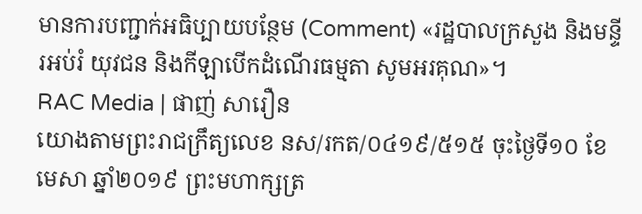មានការបញ្ជាក់អធិប្បាយបន្ថែម (Comment) «រដ្ឋបាលក្រសួង និងមន្ទីរអប់រំ យុវជន និងកីឡាបើកដំណើរធម្មតា សូមអរគុណ»។
RAC Media | ផាញ់ សារឿន
យោងតាមព្រះរាជក្រឹត្យលេខ នស/រកត/០៤១៩/៥១៥ ចុះថ្ងៃទី១០ ខែមេសា ឆ្នាំ២០១៩ ព្រះមហាក្សត្រ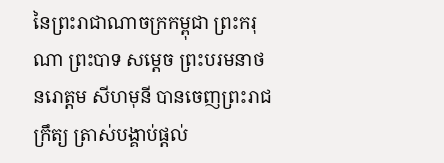នៃព្រះរាជាណាចក្រកម្ពុជា ព្រះករុណា ព្រះបាទ សម្តេច ព្រះបរមនាថ នរោត្តម សីហមុនី បានចេញព្រះរាជក្រឹត្យ ត្រាស់បង្គាប់ផ្តល់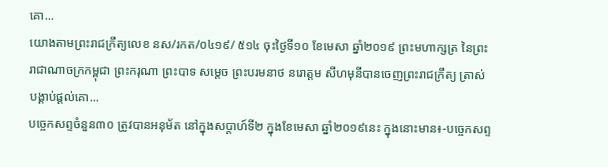គោ...
យោងតាមព្រះរាជក្រឹត្យលេខ នស/រកត/០៤១៩/ ៥១៤ ចុះថ្ងៃទី១០ ខែមេសា ឆ្នាំ២០១៩ ព្រះមហាក្សត្រ នៃព្រះរាជាណាចក្រកម្ពុជា ព្រះករុណា ព្រះបាទ សម្តេច ព្រះបរមនាថ នរោត្តម សីហមុនីបានចេញព្រះរាជក្រឹត្យ ត្រាស់បង្គាប់ផ្តល់គោ...
បច្ចេកសព្ទចំនួន៣០ ត្រូវបានអនុម័ត នៅក្នុងសប្តាហ៍ទី២ ក្នុងខែមេសា ឆ្នាំ២០១៩នេះ ក្នុងនោះមាន៖-បច្ចេកសព្ទ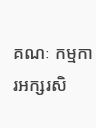គណៈ កម្មការអក្សរសិ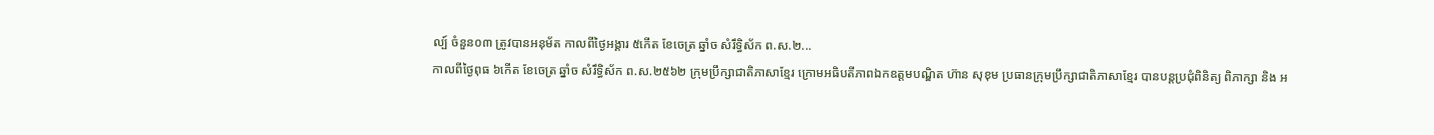ល្ប៍ ចំនួន០៣ ត្រូវបានអនុម័ត កាលពីថ្ងៃអង្គារ ៥កើត ខែចេត្រ ឆ្នាំច សំរឹទ្ធិស័ក ព.ស.២...
កាលពីថ្ងៃពុធ ៦កេីត ខែចេត្រ ឆ្នាំច សំរឹទ្ធិស័ក ព.ស.២៥៦២ ក្រុមប្រឹក្សាជាតិភាសាខ្មែរ ក្រោមអធិបតីភាពឯកឧត្តមបណ្ឌិត ហ៊ាន សុខុម ប្រធានក្រុមប្រឹក្សាជាតិភាសាខ្មែរ បានបន្តប្រជុំពិនិត្យ ពិភាក្សា និង អ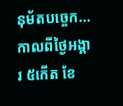នុម័តបច្ចេក...
កាលពីថ្ងៃអង្គារ ៥កេីត ខែ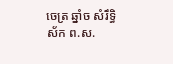ចេត្រ ឆ្នាំច សំរឹទ្ធិស័ក ព.ស.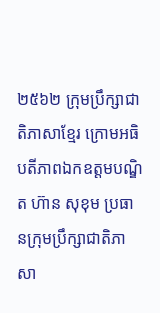២៥៦២ ក្រុមប្រឹក្សាជាតិភាសាខ្មែរ ក្រោមអធិបតីភាពឯកឧត្តមបណ្ឌិត ហ៊ាន សុខុម ប្រធានក្រុមប្រឹក្សាជាតិភាសា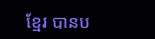ខ្មែរ បានប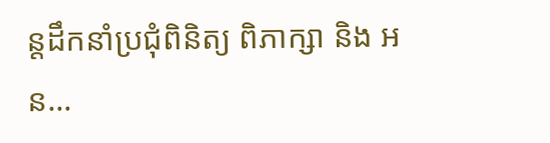ន្តដឹកនាំប្រជុំពិនិត្យ ពិភាក្សា និង អន...